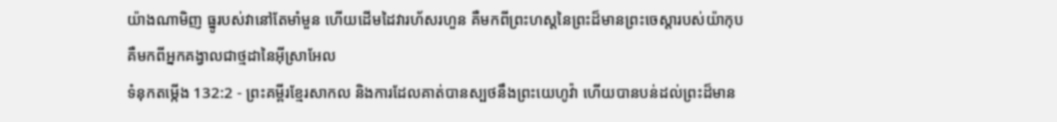យ៉ាងណាមិញ ធ្នូរបស់វានៅតែមាំមួន ហើយដើមដៃវារហ័សរហួន គឺមកពីព្រះហស្តនៃព្រះដ៏មានព្រះចេស្ដារបស់យ៉ាកុប គឺមកពីអ្នកគង្វាលជាថ្មដានៃអ៊ីស្រាអែល
ទំនុកតម្កើង 132:2 - ព្រះគម្ពីរខ្មែរសាកល និងការដែលគាត់បានស្បថនឹងព្រះយេហូវ៉ា ហើយបានបន់ដល់ព្រះដ៏មាន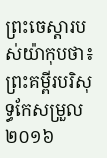ព្រះចេស្ដារបស់យ៉ាកុបថា៖ ព្រះគម្ពីរបរិសុទ្ធកែសម្រួល ២០១៦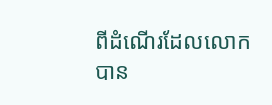ពីដំណើរដែលលោកបាន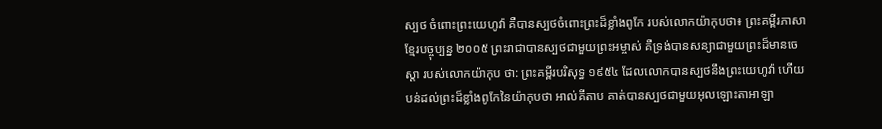ស្បថ ចំពោះព្រះយេហូវ៉ា គឺបានស្បថចំពោះព្រះដ៏ខ្លាំងពូកែ របស់លោកយ៉ាកុបថា៖ ព្រះគម្ពីរភាសាខ្មែរបច្ចុប្បន្ន ២០០៥ ព្រះរាជាបានស្បថជាមួយព្រះអម្ចាស់ គឺទ្រង់បានសន្យាជាមួយព្រះដ៏មានចេស្ដា របស់លោកយ៉ាកុប ថា: ព្រះគម្ពីរបរិសុទ្ធ ១៩៥៤ ដែលលោកបានស្បថនឹងព្រះយេហូវ៉ា ហើយបន់ដល់ព្រះដ៏ខ្លាំងពូកែនៃយ៉ាកុបថា អាល់គីតាប គាត់បានស្បថជាមួយអុលឡោះតាអាឡា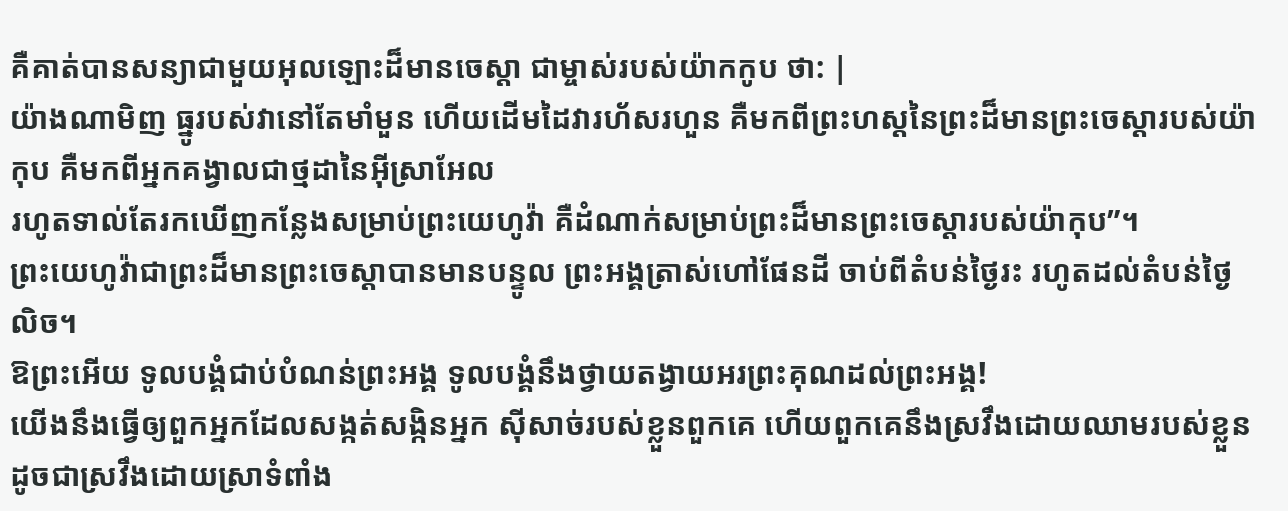គឺគាត់បានសន្យាជាមួយអុលឡោះដ៏មានចេស្ដា ជាម្ចាស់របស់យ៉ាកកូប ថា: |
យ៉ាងណាមិញ ធ្នូរបស់វានៅតែមាំមួន ហើយដើមដៃវារហ័សរហួន គឺមកពីព្រះហស្តនៃព្រះដ៏មានព្រះចេស្ដារបស់យ៉ាកុប គឺមកពីអ្នកគង្វាលជាថ្មដានៃអ៊ីស្រាអែល
រហូតទាល់តែរកឃើញកន្លែងសម្រាប់ព្រះយេហូវ៉ា គឺដំណាក់សម្រាប់ព្រះដ៏មានព្រះចេស្ដារបស់យ៉ាកុប”។
ព្រះយេហូវ៉ាជាព្រះដ៏មានព្រះចេស្ដាបានមានបន្ទូល ព្រះអង្គត្រាស់ហៅផែនដី ចាប់ពីតំបន់ថ្ងៃរះ រហូតដល់តំបន់ថ្ងៃលិច។
ឱព្រះអើយ ទូលបង្គំជាប់បំណន់ព្រះអង្គ ទូលបង្គំនឹងថ្វាយតង្វាយអរព្រះគុណដល់ព្រះអង្គ!
យើងនឹងធ្វើឲ្យពួកអ្នកដែលសង្កត់សង្កិនអ្នក ស៊ីសាច់របស់ខ្លួនពួកគេ ហើយពួកគេនឹងស្រវឹងដោយឈាមរបស់ខ្លួន ដូចជាស្រវឹងដោយស្រាទំពាំង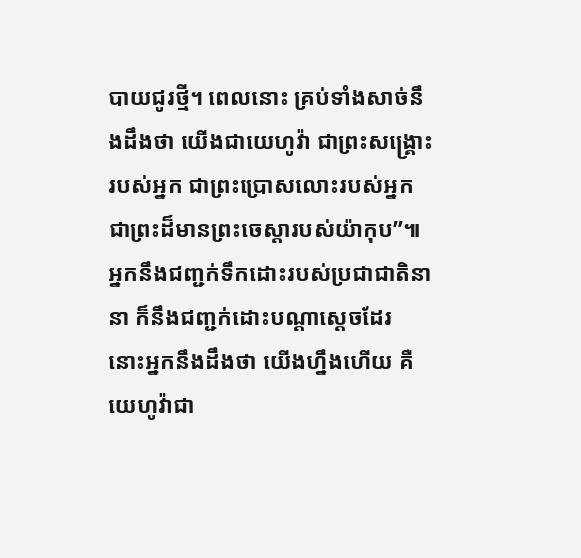បាយជូរថ្មី។ ពេលនោះ គ្រប់ទាំងសាច់នឹងដឹងថា យើងជាយេហូវ៉ា ជាព្រះសង្គ្រោះរបស់អ្នក ជាព្រះប្រោសលោះរបស់អ្នក ជាព្រះដ៏មានព្រះចេស្ដារបស់យ៉ាកុប”៕
អ្នកនឹងជញ្ជក់ទឹកដោះរបស់ប្រជាជាតិនានា ក៏នឹងជញ្ជក់ដោះបណ្ដាស្ដេចដែរ នោះអ្នកនឹងដឹងថា យើងហ្នឹងហើយ គឺយេហូវ៉ាជា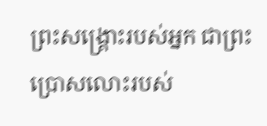ព្រះសង្គ្រោះរបស់អ្នក ជាព្រះប្រោសលោះរបស់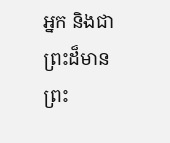អ្នក និងជាព្រះដ៏មានព្រះ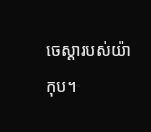ចេស្ដារបស់យ៉ាកុប។